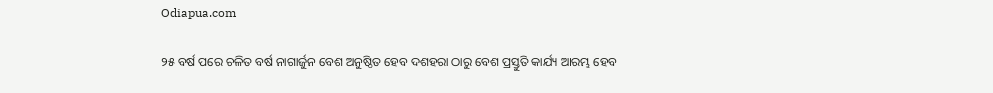Odiapua.com

୨୫ ବର୍ଷ ପରେ ଚଳିତ ବର୍ଷ ନାଗାର୍ଜୁନ ବେଶ ଅନୁଷ୍ଠିତ ହେବ ଦଶହରା ଠାରୁ ବେଶ ପ୍ରସ୍ତୁତି କାର୍ଯ୍ୟ ଆରମ୍ଭ ହେବ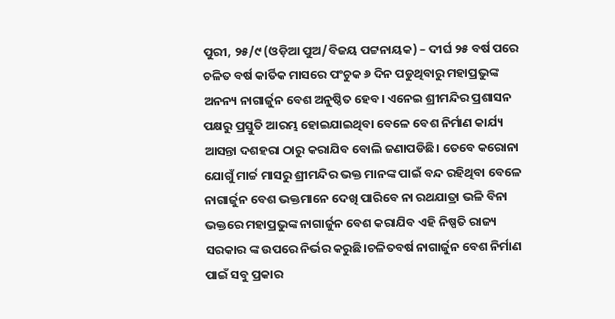ପୁରୀ, ୨୫/୯ (ଓଡ଼ିଆ ପୁଅ/ବିଜୟ ପଟ୍ଟନାୟକ) – ଦୀର୍ଘ ୨୫ ବର୍ଷ ପରେ ଚଳିତ ବର୍ଷ କାର୍ତିକ ମାସରେ ପଂଚୁକ ୬ ଦିନ ପଡୁଥିବାରୁ ମହାପ୍ରଭୁଙ୍କ ଅନନ୍ୟ ନାଗାର୍ଜୁନ ବେଶ ଅନୁଷ୍ଠିତ ହେବ। ଏନେଇ ଶ୍ରୀମନ୍ଦିର ପ୍ରଶାସନ ପକ୍ଷରୁ ପ୍ରସ୍ତୁତି ଆରମ୍ଭ ହୋଇଯାଇଥିବା ବେଳେ ବେଶ ନିର୍ମାଣ କାର୍ଯ୍ୟ ଆସନ୍ତା ଦଶହରା ଠାରୁ କରାଯିବ ବୋଲି ଜଣାପଡିଛି। ତେବେ କରୋନା ଯୋଗୁଁ ମାର୍ଚ୍ଚ ମାସରୁ ଶ୍ରୀମନ୍ଦିର ଭକ୍ତ ମାନଙ୍କ ପାଇଁ ବନ୍ଦ ରହିଥିବା ବେଳେ ନାଗାର୍ଜୁନ ବେଶ ଭକ୍ତମାନେ ଦେଖି ପାରିବେ ନା ରଥଯାତ୍ରା ଭଳି ବିନା ଭକ୍ତରେ ମହାପ୍ରଭୁଙ୍କ ନାଗାର୍ଜୁନ ବେଶ କରାଯିବ ଏହି ନିଷ୍ପତି ରାଜ୍ୟ ସରକାର ଙ୍କ ଉପରେ ନିର୍ଭର କରୁଛି।ଚଳିତବର୍ଷ ନାଗାର୍ଜୁନ ବେଶ ନିର୍ମାଣ ପାଇଁ ସବୁ ପ୍ରକାର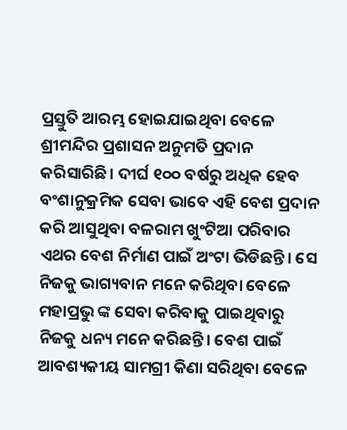ପ୍ରସ୍ତୁତି ଆରମ୍ଭ ହୋଇଯାଇଥିବା ବେଳେ ଶ୍ରୀମନ୍ଦିର ପ୍ରଶାସନ ଅନୁମତି ପ୍ରଦାନ କରିସାରିଛି। ଦୀର୍ଘ ୧୦୦ ବର୍ଷରୁ ଅଧିକ ହେବ ବଂଶାନୁକ୍ରମିକ ସେବା ଭାବେ ଏହି ବେଶ ପ୍ରଦାନ କରି ଆସୁଥିବା ବଳରାମ ଖୁଂଟିଆ ପରିବାର ଏଥର ବେଶ ନିର୍ମାଣ ପାଇଁ ଅଂଟା ଭିଡିଛନ୍ତି। ସେ ନିଜକୁ ଭାଗ୍ୟବାନ ମନେ କରିଥିବା ବେଳେ ମହାପ୍ରଭୁ ଙ୍କ ସେବା କରିବାକୁ ପାଇଥିବାରୁ ନିଜକୁ ଧନ୍ୟ ମନେ କରିଛନ୍ତି। ବେଶ ପାଇଁ ଆବଶ୍ୟକୀୟ ସାମଗ୍ରୀ କିଣା ସରିଥିବା ବେଳେ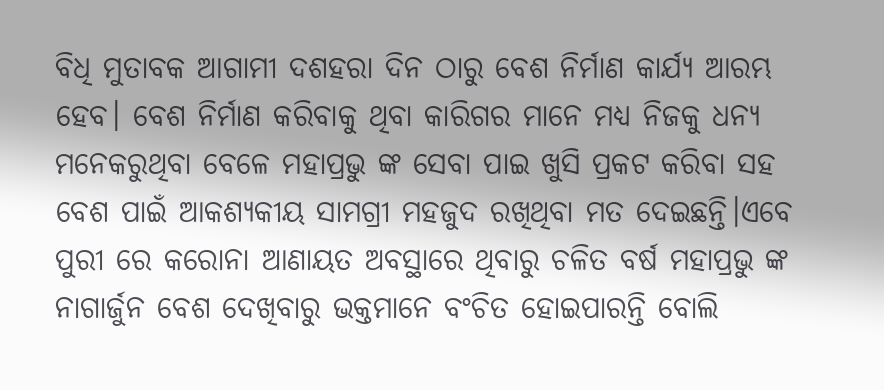ବିଧି ମୁତାବକ ଆଗାମୀ ଦଶହରା ଦିନ ଠାରୁ ବେଶ ନିର୍ମାଣ କାର୍ଯ୍ୟ ଆରମ୍ଭ ହେବ। ବେଶ ନିର୍ମାଣ କରିବାକୁ ଥିବା କାରିଗର ମାନେ ମଧ୍ୟ ନିଜକୁ ଧନ୍ୟ ମନେକରୁଥିବା ବେଳେ ମହାପ୍ରଭୁ ଙ୍କ ସେବା ପାଇ ଖୁସି ପ୍ରକଟ କରିବା ସହ ବେଶ ପାଇଁ ଆକଶ୍ୟକୀୟ ସାମଗ୍ରୀ ମହଜୁଦ ରଖିଥିବା ମତ ଦେଇଛନ୍ତି।ଏବେ ପୁରୀ ରେ କରୋନା ଆଣାୟତ ଅବସ୍ଥାରେ ଥିବାରୁ ଚଳିତ ବର୍ଷ ମହାପ୍ରଭୁ ଙ୍କ ନାଗାର୍ଜୁନ ବେଶ ଦେଖିବାରୁ ଭକ୍ତମାନେ ବଂଚିତ ହୋଇପାରନ୍ତି ବୋଲି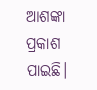ଆଶଙ୍କା ପ୍ରକାଶ ପାଇଛି।